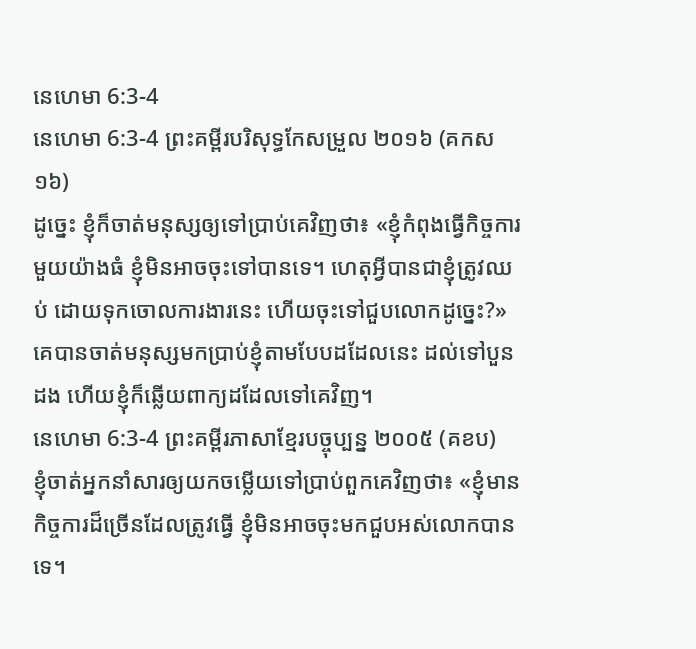នេហេមា 6:3-4
នេហេមា 6:3-4 ព្រះគម្ពីរបរិសុទ្ធកែសម្រួល ២០១៦ (គកស១៦)
ដូច្នេះ ខ្ញុំក៏ចាត់មនុស្សឲ្យទៅប្រាប់គេវិញថា៖ «ខ្ញុំកំពុងធ្វើកិច្ចការមួយយ៉ាងធំ ខ្ញុំមិនអាចចុះទៅបានទេ។ ហេតុអ្វីបានជាខ្ញុំត្រូវឈប់ ដោយទុកចោលការងារនេះ ហើយចុះទៅជួបលោកដូច្នេះ?» គេបានចាត់មនុស្សមកប្រាប់ខ្ញុំតាមបែបដដែលនេះ ដល់ទៅបួនដង ហើយខ្ញុំក៏ឆ្លើយពាក្យដដែលទៅគេវិញ។
នេហេមា 6:3-4 ព្រះគម្ពីរភាសាខ្មែរបច្ចុប្បន្ន ២០០៥ (គខប)
ខ្ញុំចាត់អ្នកនាំសារឲ្យយកចម្លើយទៅប្រាប់ពួកគេវិញថា៖ «ខ្ញុំមានកិច្ចការដ៏ច្រើនដែលត្រូវធ្វើ ខ្ញុំមិនអាចចុះមកជួបអស់លោកបានទេ។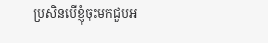ប្រសិនបើខ្ញុំចុះមកជួបអ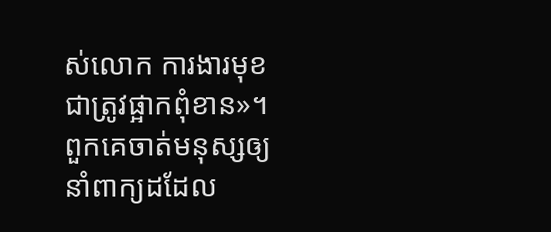ស់លោក ការងារមុខជាត្រូវផ្អាកពុំខាន»។ ពួកគេចាត់មនុស្សឲ្យនាំពាក្យដដែល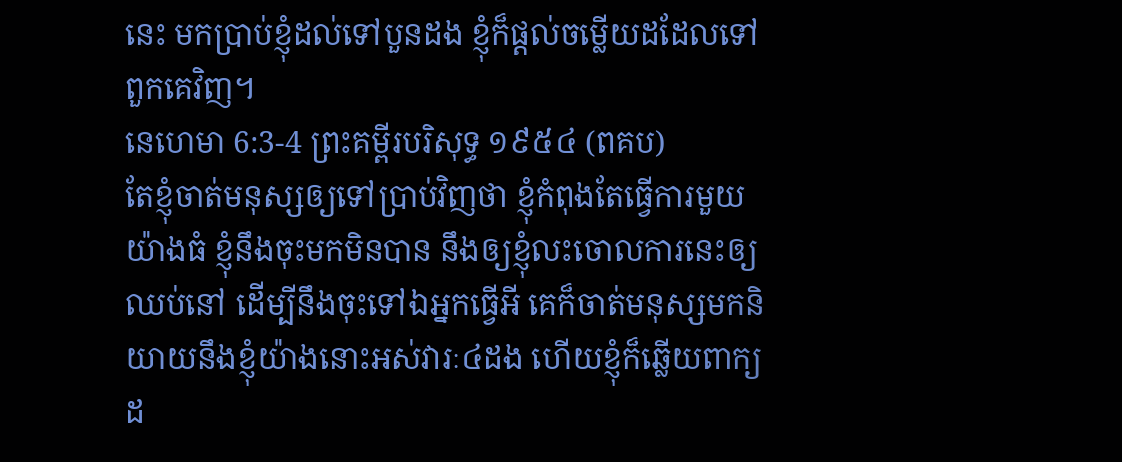នេះ មកប្រាប់ខ្ញុំដល់ទៅបួនដង ខ្ញុំក៏ផ្ដល់ចម្លើយដដែលទៅពួកគេវិញ។
នេហេមា 6:3-4 ព្រះគម្ពីរបរិសុទ្ធ ១៩៥៤ (ពគប)
តែខ្ញុំចាត់មនុស្សឲ្យទៅប្រាប់វិញថា ខ្ញុំកំពុងតែធ្វើការមួយយ៉ាងធំ ខ្ញុំនឹងចុះមកមិនបាន នឹងឲ្យខ្ញុំលះចោលការនេះឲ្យឈប់នៅ ដើម្បីនឹងចុះទៅឯអ្នកធ្វើអី គេក៏ចាត់មនុស្សមកនិយាយនឹងខ្ញុំយ៉ាងនោះអស់វារៈ៤ដង ហើយខ្ញុំក៏ឆ្លើយពាក្យដ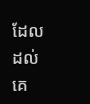ដែលដល់គេ